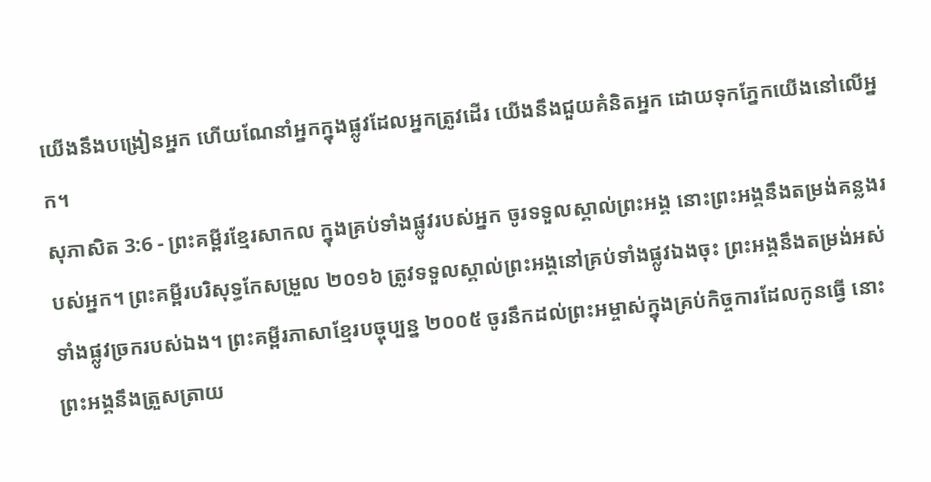យើងនឹងបង្រៀនអ្នក ហើយណែនាំអ្នកក្នុងផ្លូវដែលអ្នកត្រូវដើរ យើងនឹងជួយគំនិតអ្នក ដោយទុកភ្នែកយើងនៅលើអ្នក។
សុភាសិត 3:6 - ព្រះគម្ពីរខ្មែរសាកល ក្នុងគ្រប់ទាំងផ្លូវរបស់អ្នក ចូរទទួលស្គាល់ព្រះអង្គ នោះព្រះអង្គនឹងតម្រង់គន្លងរបស់អ្នក។ ព្រះគម្ពីរបរិសុទ្ធកែសម្រួល ២០១៦ ត្រូវទទួលស្គាល់ព្រះអង្គនៅគ្រប់ទាំងផ្លូវឯងចុះ ព្រះអង្គនឹងតម្រង់អស់ទាំងផ្លូវច្រករបស់ឯង។ ព្រះគម្ពីរភាសាខ្មែរបច្ចុប្បន្ន ២០០៥ ចូរនឹកដល់ព្រះអម្ចាស់ក្នុងគ្រប់កិច្ចការដែលកូនធ្វើ នោះព្រះអង្គនឹងត្រួសត្រាយ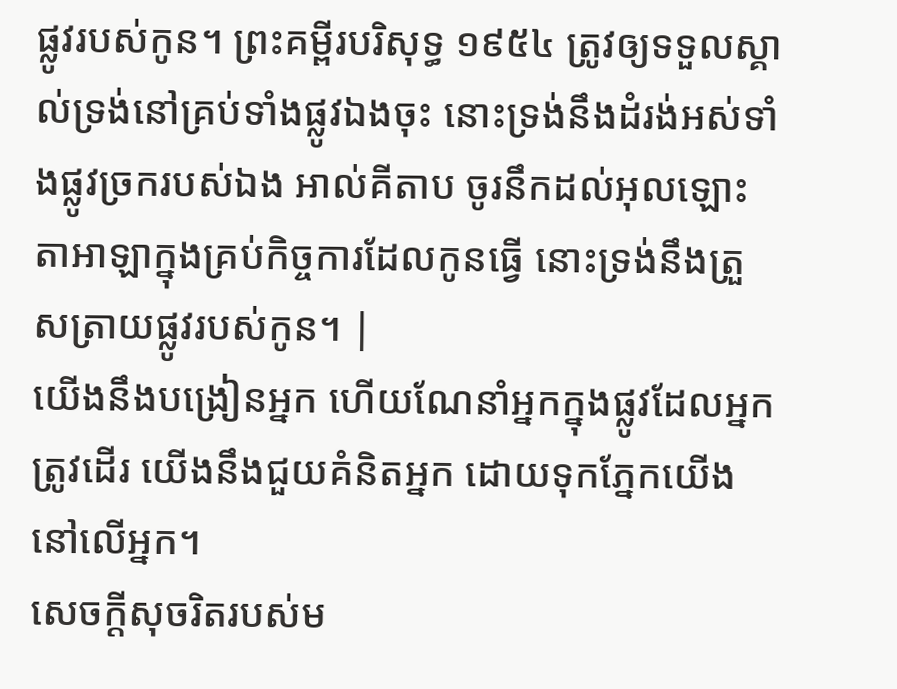ផ្លូវរបស់កូន។ ព្រះគម្ពីរបរិសុទ្ធ ១៩៥៤ ត្រូវឲ្យទទួលស្គាល់ទ្រង់នៅគ្រប់ទាំងផ្លូវឯងចុះ នោះទ្រង់នឹងដំរង់អស់ទាំងផ្លូវច្រករបស់ឯង អាល់គីតាប ចូរនឹកដល់អុលឡោះតាអាឡាក្នុងគ្រប់កិច្ចការដែលកូនធ្វើ នោះទ្រង់នឹងត្រួសត្រាយផ្លូវរបស់កូន។ |
យើងនឹងបង្រៀនអ្នក ហើយណែនាំអ្នកក្នុងផ្លូវដែលអ្នកត្រូវដើរ យើងនឹងជួយគំនិតអ្នក ដោយទុកភ្នែកយើងនៅលើអ្នក។
សេចក្ដីសុចរិតរបស់ម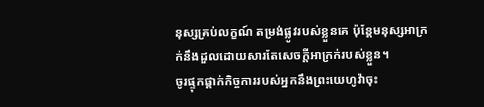នុស្សគ្រប់លក្ខណ៍ តម្រង់ផ្លូវរបស់ខ្លួនគេ ប៉ុន្តែមនុស្សអាក្រក់នឹងដួលដោយសារតែសេចក្ដីអាក្រក់របស់ខ្លួន។
ចូរផ្ទុកផ្ដាក់កិច្ចការរបស់អ្នកនឹងព្រះយេហូវ៉ាចុះ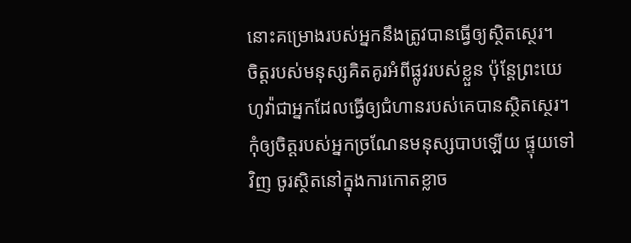នោះគម្រោងរបស់អ្នកនឹងត្រូវបានធ្វើឲ្យស្ថិតស្ថេរ។
ចិត្តរបស់មនុស្សគិតគូរអំពីផ្លូវរបស់ខ្លួន ប៉ុន្តែព្រះយេហូវ៉ាជាអ្នកដែលធ្វើឲ្យជំហានរបស់គេបានស្ថិតស្ថេរ។
កុំឲ្យចិត្តរបស់អ្នកច្រណែនមនុស្សបាបឡើយ ផ្ទុយទៅវិញ ចូរស្ថិតនៅក្នុងការកោតខ្លាច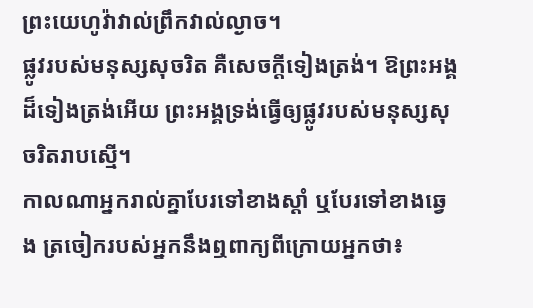ព្រះយេហូវ៉ាវាល់ព្រឹកវាល់ល្ងាច។
ផ្លូវរបស់មនុស្សសុចរិត គឺសេចក្ដីទៀងត្រង់។ ឱព្រះអង្គដ៏ទៀងត្រង់អើយ ព្រះអង្គទ្រង់ធ្វើឲ្យផ្លូវរបស់មនុស្សសុចរិតរាបស្មើ។
កាលណាអ្នករាល់គ្នាបែរទៅខាងស្ដាំ ឬបែរទៅខាងឆ្វេង ត្រចៀករបស់អ្នកនឹងឮពាក្យពីក្រោយអ្នកថា៖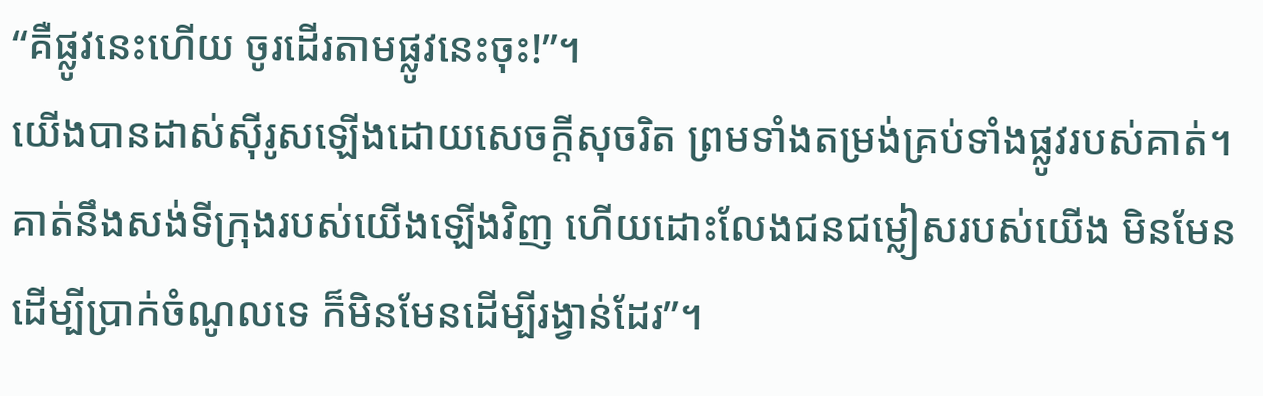“គឺផ្លូវនេះហើយ ចូរដើរតាមផ្លូវនេះចុះ!”។
យើងបានដាស់ស៊ីរូសឡើងដោយសេចក្ដីសុចរិត ព្រមទាំងតម្រង់គ្រប់ទាំងផ្លូវរបស់គាត់។ គាត់នឹងសង់ទីក្រុងរបស់យើងឡើងវិញ ហើយដោះលែងជនជម្លៀសរបស់យើង មិនមែនដើម្បីប្រាក់ចំណូលទេ ក៏មិនមែនដើម្បីរង្វាន់ដែរ”។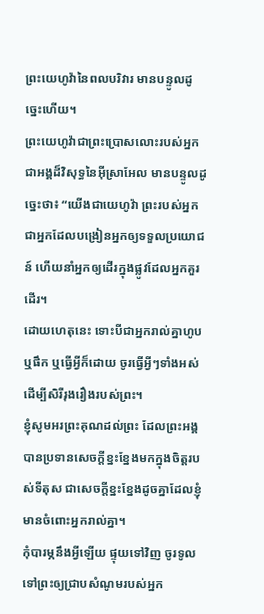ព្រះយេហូវ៉ានៃពលបរិវារ មានបន្ទូលដូច្នេះហើយ។
ព្រះយេហូវ៉ាជាព្រះប្រោសលោះរបស់អ្នក ជាអង្គដ៏វិសុទ្ធនៃអ៊ីស្រាអែល មានបន្ទូលដូច្នេះថា៖ “យើងជាយេហូវ៉ា ព្រះរបស់អ្នក ជាអ្នកដែលបង្រៀនអ្នកឲ្យទទួលប្រយោជន៍ ហើយនាំអ្នកឲ្យដើរក្នុងផ្លូវដែលអ្នកគួរដើរ។
ដោយហេតុនេះ ទោះបីជាអ្នករាល់គ្នាហូប ឬផឹក ឬធ្វើអ្វីក៏ដោយ ចូរធ្វើអ្វីៗទាំងអស់ដើម្បីសិរីរុងរឿងរបស់ព្រះ។
ខ្ញុំសូមអរព្រះគុណដល់ព្រះ ដែលព្រះអង្គបានប្រទានសេចក្ដីខ្នះខ្នែងមកក្នុងចិត្តរបស់ទីតុស ជាសេចក្ដីខ្នះខ្នែងដូចគ្នាដែលខ្ញុំមានចំពោះអ្នករាល់គ្នា។
កុំបារម្ភនឹងអ្វីឡើយ ផ្ទុយទៅវិញ ចូរទូលទៅព្រះឲ្យជ្រាបសំណូមរបស់អ្នក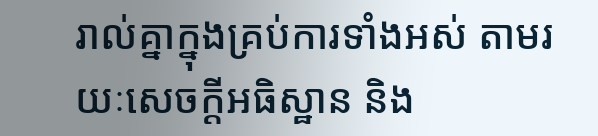រាល់គ្នាក្នុងគ្រប់ការទាំងអស់ តាមរយៈសេចក្ដីអធិស្ឋាន និង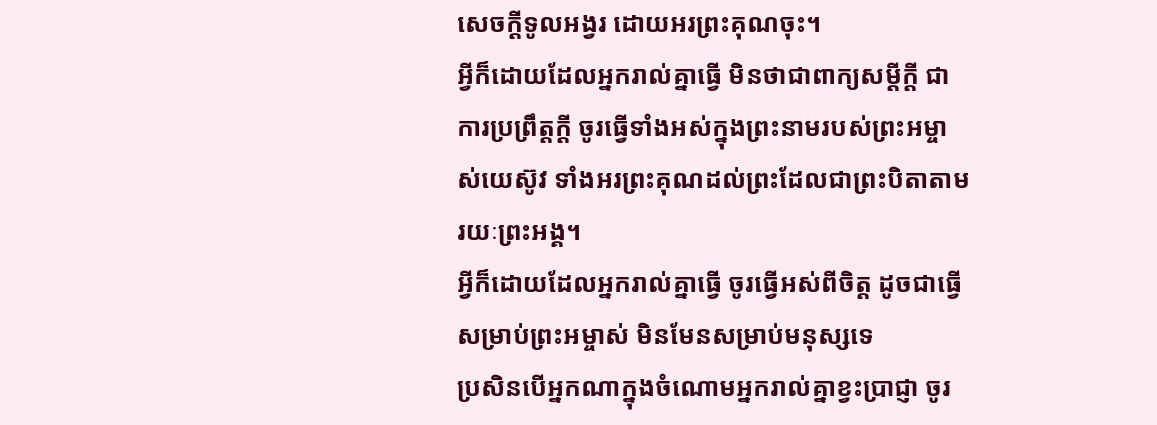សេចក្ដីទូលអង្វរ ដោយអរព្រះគុណចុះ។
អ្វីក៏ដោយដែលអ្នករាល់គ្នាធ្វើ មិនថាជាពាក្យសម្ដីក្ដី ជាការប្រព្រឹត្តក្ដី ចូរធ្វើទាំងអស់ក្នុងព្រះនាមរបស់ព្រះអម្ចាស់យេស៊ូវ ទាំងអរព្រះគុណដល់ព្រះដែលជាព្រះបិតាតាមរយៈព្រះអង្គ។
អ្វីក៏ដោយដែលអ្នករាល់គ្នាធ្វើ ចូរធ្វើអស់ពីចិត្ត ដូចជាធ្វើសម្រាប់ព្រះអម្ចាស់ មិនមែនសម្រាប់មនុស្សទេ
ប្រសិនបើអ្នកណាក្នុងចំណោមអ្នករាល់គ្នាខ្វះប្រាជ្ញា ចូរ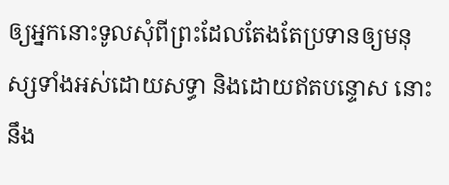ឲ្យអ្នកនោះទូលសុំពីព្រះដែលតែងតែប្រទានឲ្យមនុស្សទាំងអស់ដោយសទ្ធា និងដោយឥតបន្ទោស នោះនឹង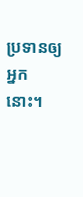ប្រទានឲ្យអ្នកនោះ។